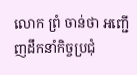លោក ព្រំ ចាន់ថា អញ្ជើញដឹកនាំកិច្ចប្រជុំ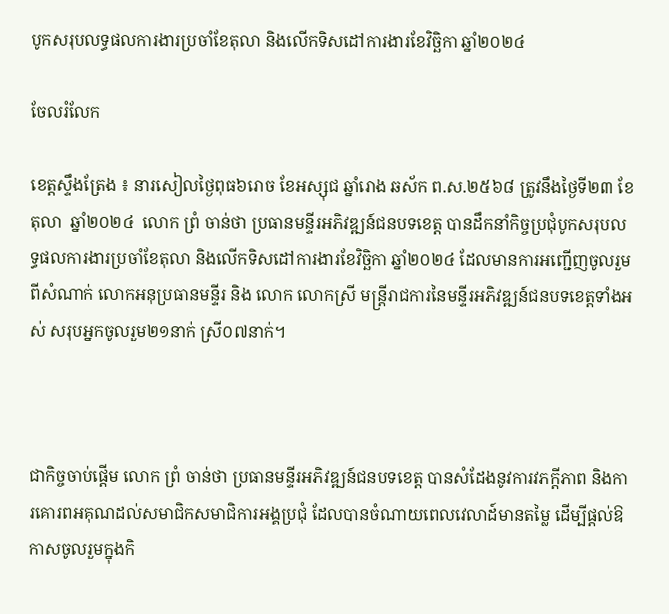បូកសរុបលទ្ធផលការងារប្រចាំខែតុលា និងលើកទិសដៅការងារខែវិច្ឆិកា ឆ្នាំ២០២៤

ចែលរំលែក

ខេត្តស្ទឹងត្រែង ៖ នារសៀលថ្ងៃពុធ៦រោច ខែអស្សុជ ឆ្នាំរោង ឆស័ក ព.ស.២៥៦៨ ត្រូវនឹងថ្ងៃទី២៣ ខែតុលា  ឆ្នាំ២០២៤  លោក ព្រំ ចាន់ថា ប្រធានមន្ទីរអភិវឌ្ឍន៍ជនបទខេត្ត បានដឹកនាំកិច្ចប្រជុំបូកសរុបលទ្ធផលការងារប្រចាំខែតុលា និងលើកទិសដៅការងារខែវិច្ឆិកា ឆ្នាំ២០២៤ ដែលមានការអញ្ជើញចូលរួមពីសំណាក់ លោកអនុប្រធានមន្ទីរ និង លោក លោកស្រី មន្ត្រីរាជការនៃមន្ទីរអភិវឌ្ឍន៍ជនបទខេត្តទាំងអស់ សរុបអ្នកចូលរួម២១នាក់ ស្រី០៧នាក់។



ជាកិច្ចចាប់ផ្ដើម លោក ព្រំ ចាន់ថា ប្រធានមន្ទីរអភិវឌ្ឍន៍ជនបទខេត្ត បានសំដែងនូវការវភក្តីភាព និងការគោរពអគុណដល់សមាជិកសមាជិការអង្គប្រជុំ ដែលបានចំណាយពេលវេលាដ៍មានតម្លៃ ដើម្បីផ្ដល់ឱកាសចូលរួមក្នុងកិ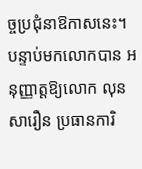ច្ចប្រជុំនាឱកាសនេះ។ បន្ទាប់មកលោកបាន អនុញ្ញាត្តឱ្យលោក លុន សារឿន ប្រធានការិ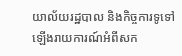យាល័យរដ្ឋបាល និងកិច្ចការទូទៅឡើងរាយការណ៍អំពីសក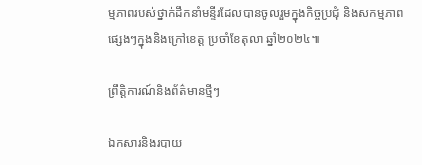ម្មភាពរបស់ថ្នាក់ដឹកនាំមន្ទីរដែលបានចូលរួមក្នុងកិច្ចប្រជុំ និងសកម្មភាពផ្សេងៗក្នុងនិងក្រៅខេត្ត ប្រចាំខែតុលា ឆ្នាំ២០២៤៕

ព្រឹត្តិការណ៍និងព័ត៌មានថ្មីៗ

ឯកសារនិងរបាយ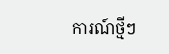ការណ៍ថ្មីៗ